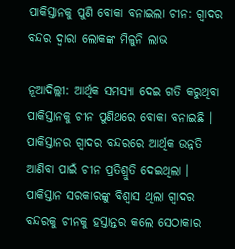ପାକିସ୍ତାନକୁ ପୁଣି ବୋକା ବନାଇଲା ଚୀନ: ଗ୍ୱାଦର ବନ୍ଦର ଦ୍ୱାରା ଲୋକଙ୍କ ମିଳୁନି ଲାଭ

ନୂଆଦିଲ୍ଲୀ: ଆର୍ଥିକ ସମସ୍ୟା ଦେଇ ଗତି କରୁଥିବା ପାକିସ୍ତାନକୁ ଚୀନ ପୁଣିଥରେ ବୋକା ବନାଇଛି । ପାକିସ୍ତାନର ଗ୍ୱାଦର ବନ୍ଦରରେ ଆର୍ଥିକ ଉନ୍ନତି ଆଣିବା ପାଇଁ ଚୀନ ପ୍ରତିଶ୍ରୁତି ଦେଇଥିଲା । ପାକିସ୍ତାନ ସରକାରଙ୍କୁ ବିଶ୍ୱାସ ଥିଲା ଗ୍ୱାଦର ବନ୍ଦରକୁ ଚୀନକୁ ହସ୍ତାନ୍ତର କଲେ ସେଠାକାର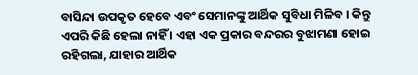ବାସିନ୍ଦା ଉପକୃତ ହେବେ ଏବଂ ସେମାନଙ୍କୁ ଆର୍ଥିକ ସୁବିଧା ମିଳିବ । କିନ୍ତୁ ଏପରି କିଛି ହେଲା ନାହିଁ । ଏହା ଏକ ପ୍ରକାର ବନ୍ଦରର ବୁଝାମଣା ହୋଇ ରହିଗଲା, ଯାହାର ଆର୍ଥିକ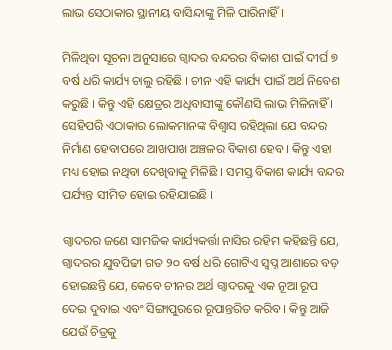ଲାଭ ସେଠାକାର ସ୍ଥାନୀୟ ବାସିନ୍ଦାଙ୍କୁ ମିଳି ପାରିନାହିଁ ।

ମିଳିଥିବା ସୂଚନା ଅନୁସାରେ ଗ୍ୱାଦର ବନ୍ଦରର ବିକାଶ ପାଇଁ ଦୀର୍ଘ ୭ ବର୍ଷ ଧରି କାର୍ଯ୍ୟ ଚାଲୁ ରହିଛି । ଚୀନ ଏହି କାର୍ଯ୍ୟ ପାଇଁ ଅର୍ଥ ନିବେଶ କରୁଛି । କିନ୍ତୁ ଏହି କ୍ଷେତ୍ରର ଅଧିବାସୀଙ୍କୁ କୌଣସି ଲାଭ ମିଳିନାହିଁ । ସେହିପରି ଏଠାକାର ଲୋକମାନଙ୍କ ବିଶ୍ୱାସ ରହିଥିଲା ଯେ ବନ୍ଦର ନିର୍ମାଣ ହେବାପରେ ଆଖପାଖ ଅଞ୍ଚଳର ବିକାଶ ହେବ । କିନ୍ତୁ ଏହା ମଧ୍ୟ ହୋଇ ନଥିବା ଦେଖିବାକୁ ମିଳିଛି । ସମସ୍ତ ବିକାଶ କାର୍ଯ୍ୟ ବନ୍ଦର ପର୍ଯ୍ୟନ୍ତ ସୀମିତ ହୋଇ ରହିଯାଇଛି ।

ଗ୍ୱାଦରର ଜଣେ ସାମଜିକ କାର୍ଯ୍ୟକର୍ତ୍ତା ନାସିର ରହିମ କହିଛନ୍ତି ଯେ, ଗ୍ୱାଦରର ଯୁବପିଢୀ ଗତ ୨୦ ବର୍ଷ ଧରି ଗୋଟିଏ ସ୍ୱପ୍ନ ଆଶାରେ ବଡ଼ ହୋଇଛନ୍ତି ଯେ, କେବେ ଚୀନର ଅର୍ଥ ଗ୍ୱାଦରକୁ ଏକ ନୂଆ ରୂପ ଦେଇ ଦୁବାଇ ଏବଂ ସିଙ୍ଗାପୁରରେ ରୂପାନ୍ତରିତ କରିବ । କିନ୍ତୁ ଆଜି ଯେଉଁ ଚିତ୍ରକୁ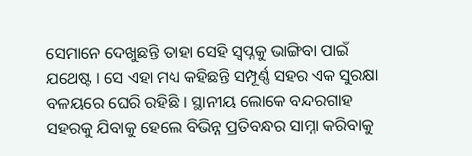ସେମାନେ ଦେଖୁଛନ୍ତି ତାହା ସେହି ସ୍ୱପ୍ନକୁ ଭାଙ୍ଗିବା ପାଇଁ ଯଥେଷ୍ଟ । ସେ ଏହା ମଧ୍ୟ କହିଛନ୍ତି ସମ୍ପୂର୍ଣ୍ଣ ସହର ଏକ ସୁରକ୍ଷା ବଳୟରେ ଘେରି ରହିଛି । ସ୍ଥାନୀୟ ଲୋକେ ବନ୍ଦରଗାହ ସହରକୁ ଯିବାକୁ ହେଲେ ବିଭିନ୍ନ ପ୍ରତିବନ୍ଧର ସାମ୍ନା କରିବାକୁ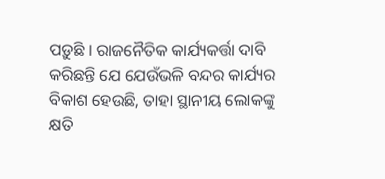ପଡ଼ୁଛି । ରାଜନୈତିକ କାର୍ଯ୍ୟକର୍ତ୍ତା ଦାବି କରିଛନ୍ତି ଯେ ଯେଉଁଭଳି ବନ୍ଦର କାର୍ଯ୍ୟର ବିକାଶ ହେଉଛି, ତାହା ସ୍ଥାନୀୟ ଲୋକଙ୍କୁ କ୍ଷତି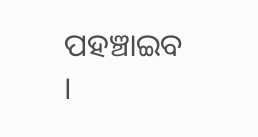ପହଞ୍ଚାଇବ ।